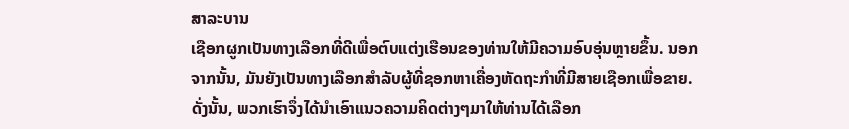ສາລະບານ
ເຊືອກຜູກເປັນທາງເລືອກທີ່ດີເພື່ອຕົບແຕ່ງເຮືອນຂອງທ່ານໃຫ້ມີຄວາມອົບອຸ່ນຫຼາຍຂຶ້ນ. ນອກຈາກນັ້ນ, ມັນຍັງເປັນທາງເລືອກສໍາລັບຜູ້ທີ່ຊອກຫາເຄື່ອງຫັດຖະກໍາທີ່ມີສາຍເຊືອກເພື່ອຂາຍ. ດັ່ງນັ້ນ, ພວກເຮົາຈຶ່ງໄດ້ນຳເອົາແນວຄວາມຄິດຕ່າງໆມາໃຫ້ທ່ານໄດ້ເລືອກ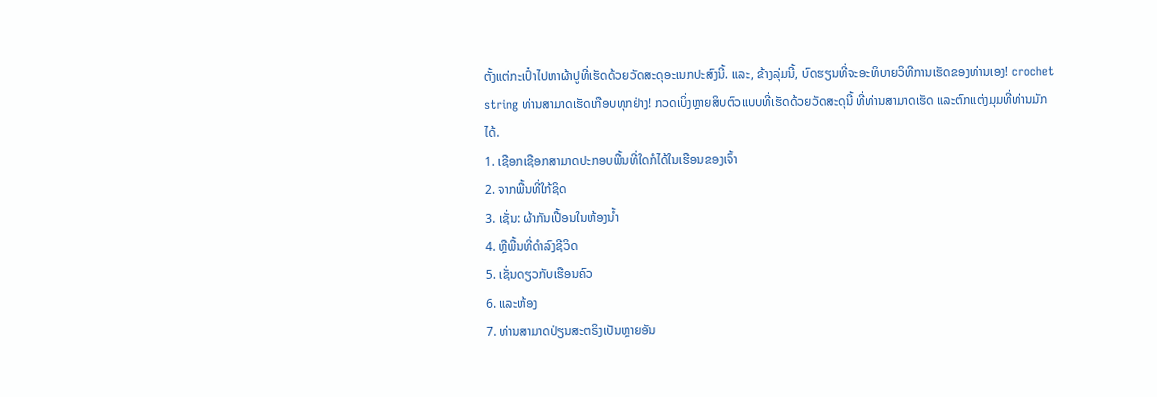ຕັ້ງແຕ່ກະເປົ໋າໄປຫາຜ້າປູທີ່ເຮັດດ້ວຍວັດສະດຸອະເນກປະສົງນີ້. ແລະ, ຂ້າງລຸ່ມນີ້, ບົດຮຽນທີ່ຈະອະທິບາຍວິທີການເຮັດຂອງທ່ານເອງ! crochet string ທ່ານສາມາດເຮັດເກືອບທຸກຢ່າງ! ກວດເບິ່ງຫຼາຍສິບຕົວແບບທີ່ເຮັດດ້ວຍວັດສະດຸນີ້ ທີ່ທ່ານສາມາດເຮັດ ແລະຕົກແຕ່ງມຸມທີ່ທ່ານມັກໄດ້.
1. ເຊືອກເຊືອກສາມາດປະກອບພື້ນທີ່ໃດກໍໄດ້ໃນເຮືອນຂອງເຈົ້າ
2. ຈາກພື້ນທີ່ໃກ້ຊິດ
3. ເຊັ່ນ: ຜ້າກັນເປື້ອນໃນຫ້ອງນ້ຳ
4. ຫຼືພື້ນທີ່ດໍາລົງຊີວິດ
5. ເຊັ່ນດຽວກັບເຮືອນຄົວ
6. ແລະຫ້ອງ
7. ທ່ານສາມາດປ່ຽນສະຕຣິງເປັນຫຼາຍອັນ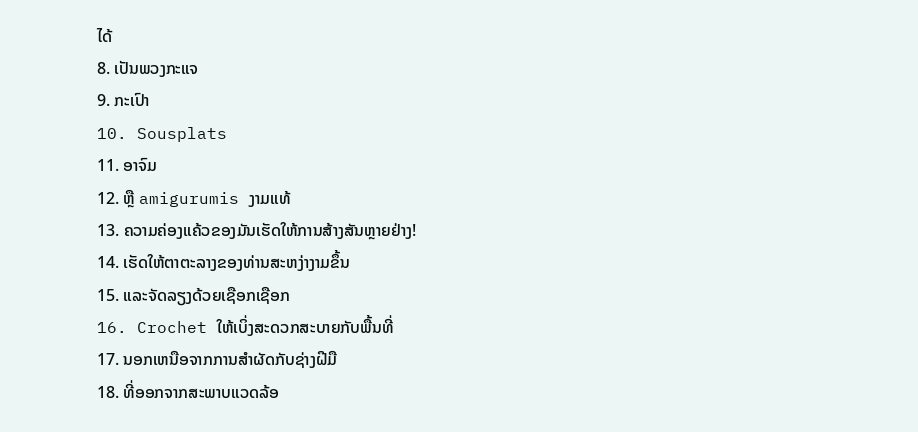ໄດ້
8. ເປັນພວງກະແຈ
9. ກະເປົາ
10. Sousplats
11. ອາຈົມ
12. ຫຼື amigurumis ງາມແທ້
13. ຄວາມຄ່ອງແຄ້ວຂອງມັນເຮັດໃຫ້ການສ້າງສັນຫຼາຍຢ່າງ!
14. ເຮັດໃຫ້ຕາຕະລາງຂອງທ່ານສະຫງ່າງາມຂຶ້ນ
15. ແລະຈັດລຽງດ້ວຍເຊືອກເຊືອກ
16. Crochet ໃຫ້ເບິ່ງສະດວກສະບາຍກັບພື້ນທີ່
17. ນອກເຫນືອຈາກການສໍາຜັດກັບຊ່າງຝີມື
18. ທີ່ອອກຈາກສະພາບແວດລ້ອ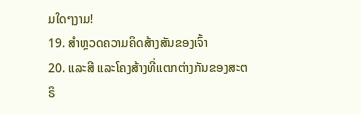ມໃດໆງາມ!
19. ສຳຫຼວດຄວາມຄິດສ້າງສັນຂອງເຈົ້າ
20. ແລະສີ ແລະໂຄງສ້າງທີ່ແຕກຕ່າງກັນຂອງສະຕຣິ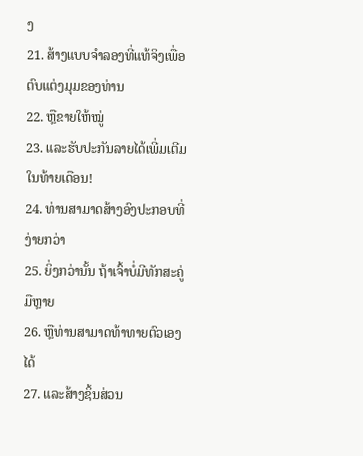ງ
21. ສ້າງແບບຈໍາລອງທີ່ແທ້ຈິງເພື່ອຕົບແຕ່ງມຸມຂອງທ່ານ
22. ຫຼືຂາຍໃຫ້ໝູ່
23. ແລະຮັບປະກັນລາຍໄດ້ເພີ່ມເຕີມໃນທ້າຍເດືອນ!
24. ທ່ານສາມາດສ້າງອົງປະກອບທີ່ງ່າຍກວ່າ
25. ຍິ່ງກວ່ານັ້ນ ຖ້າເຈົ້າບໍ່ມີທັກສະຄູ່ມືຫຼາຍ
26. ຫຼືທ່ານສາມາດທ້າທາຍຕົວເອງໄດ້
27. ແລະສ້າງຊິ້ນສ່ວນ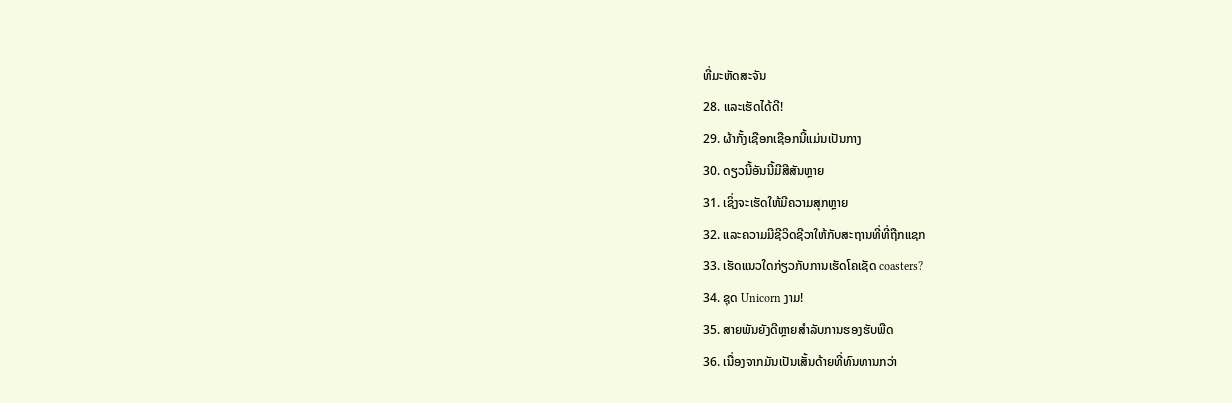ທີ່ມະຫັດສະຈັນ
28. ແລະເຮັດໄດ້ດີ!
29. ຜ້າກັ້ງເຊືອກເຊືອກນີ້ແມ່ນເປັນກາງ
30. ດຽວນີ້ອັນນີ້ມີສີສັນຫຼາຍ
31. ເຊິ່ງຈະເຮັດໃຫ້ມີຄວາມສຸກຫຼາຍ
32. ແລະຄວາມມີຊີວິດຊີວາໃຫ້ກັບສະຖານທີ່ທີ່ຖືກແຊກ
33. ເຮັດແນວໃດກ່ຽວກັບການເຮັດໂຄເຊັດ coasters?
34. ຊຸດ Unicorn ງາມ!
35. ສາຍພັນຍັງດີຫຼາຍສຳລັບການຮອງຮັບພືດ
36. ເນື່ອງຈາກມັນເປັນເສັ້ນດ້າຍທີ່ທົນທານກວ່າ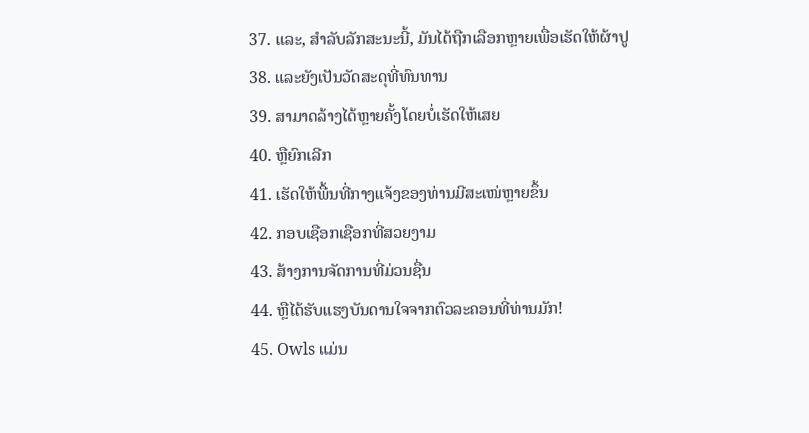37. ແລະ, ສໍາລັບລັກສະນະນີ້, ມັນໄດ້ຖືກເລືອກຫຼາຍເພື່ອເຮັດໃຫ້ຜ້າປູ
38. ແລະຍັງເປັນວັດສະດຸທີ່ທົນທານ
39. ສາມາດລ້າງໄດ້ຫຼາຍຄັ້ງໂດຍບໍ່ເຮັດໃຫ້ເສຍ
40. ຫຼືຍົກເລີກ
41. ເຮັດໃຫ້ພື້ນທີ່ກາງແຈ້ງຂອງທ່ານມີສະເໜ່ຫຼາຍຂຶ້ນ
42. ກອບເຊືອກເຊືອກທີ່ສວຍງາມ
43. ສ້າງການຈັດການທີ່ມ່ວນຊື່ນ
44. ຫຼືໄດ້ຮັບແຮງບັນດານໃຈຈາກຕົວລະຄອນທີ່ທ່ານມັກ!
45. Owls ແມ່ນ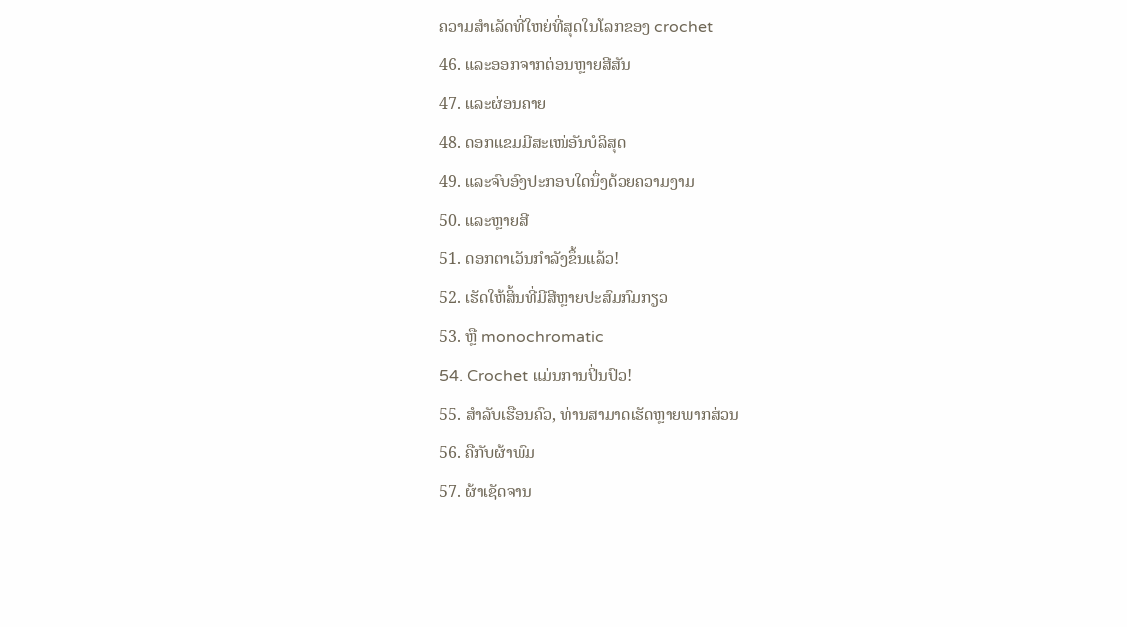ຄວາມສໍາເລັດທີ່ໃຫຍ່ທີ່ສຸດໃນໂລກຂອງ crochet
46. ແລະອອກຈາກຕ່ອນຫຼາຍສີສັນ
47. ແລະຜ່ອນຄາຍ
48. ດອກແຂມມີສະເໜ່ອັນບໍລິສຸດ
49. ແລະຈົບອົງປະກອບໃດນຶ່ງດ້ວຍຄວາມງາມ
50. ແລະຫຼາຍສີ
51. ດອກຕາເວັນກຳລັງຂຶ້ນແລ້ວ!
52. ເຮັດໃຫ້ສິ້ນທີ່ມີສີຫຼາຍປະສົມກົມກຽວ
53. ຫຼື monochromatic
54. Crochet ແມ່ນການປິ່ນປົວ!
55. ສໍາລັບເຮືອນຄົວ, ທ່ານສາມາດເຮັດຫຼາຍພາກສ່ວນ
56. ຄືກັບຜ້າພົມ
57. ຜ້າເຊັດຈານ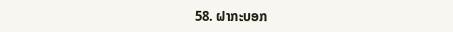58. ຝາກະບອກ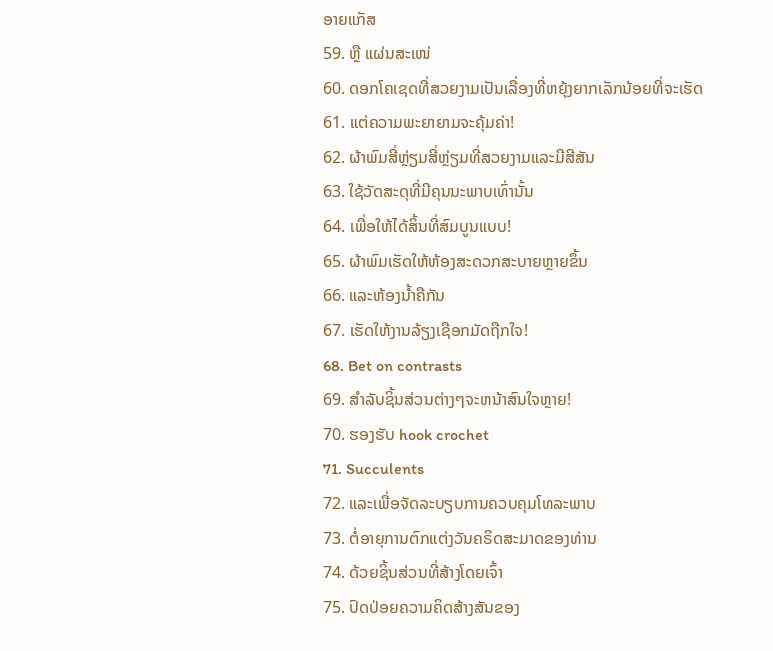ອາຍແກັສ
59. ຫຼື ແຜ່ນສະເໜ່
60. ດອກໂຄເຊດທີ່ສວຍງາມເປັນເລື່ອງທີ່ຫຍຸ້ງຍາກເລັກນ້ອຍທີ່ຈະເຮັດ
61. ແຕ່ຄວາມພະຍາຍາມຈະຄຸ້ມຄ່າ!
62. ຜ້າພົມສີ່ຫຼ່ຽມສີ່ຫຼ່ຽມທີ່ສວຍງາມແລະມີສີສັນ
63. ໃຊ້ວັດສະດຸທີ່ມີຄຸນນະພາບເທົ່ານັ້ນ
64. ເພື່ອໃຫ້ໄດ້ສິ້ນທີ່ສົມບູນແບບ!
65. ຜ້າພົມເຮັດໃຫ້ຫ້ອງສະດວກສະບາຍຫຼາຍຂຶ້ນ
66. ແລະຫ້ອງນ້ຳຄືກັນ
67. ເຮັດໃຫ້ງານລ້ຽງເຊືອກມັດຖືກໃຈ!
68. Bet on contrasts
69. ສໍາລັບຊິ້ນສ່ວນຕ່າງໆຈະຫນ້າສົນໃຈຫຼາຍ!
70. ຮອງຮັບ hook crochet
71. Succulents
72. ແລະເພື່ອຈັດລະບຽບການຄວບຄຸມໂທລະພາບ
73. ຕໍ່ອາຍຸການຕົກແຕ່ງວັນຄຣິດສະມາດຂອງທ່ານ
74. ດ້ວຍຊິ້ນສ່ວນທີ່ສ້າງໂດຍເຈົ້າ
75. ປົດປ່ອຍຄວາມຄິດສ້າງສັນຂອງ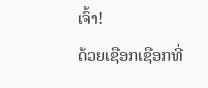ເຈົ້າ!
ດ້ວຍເຊືອກເຊືອກທີ່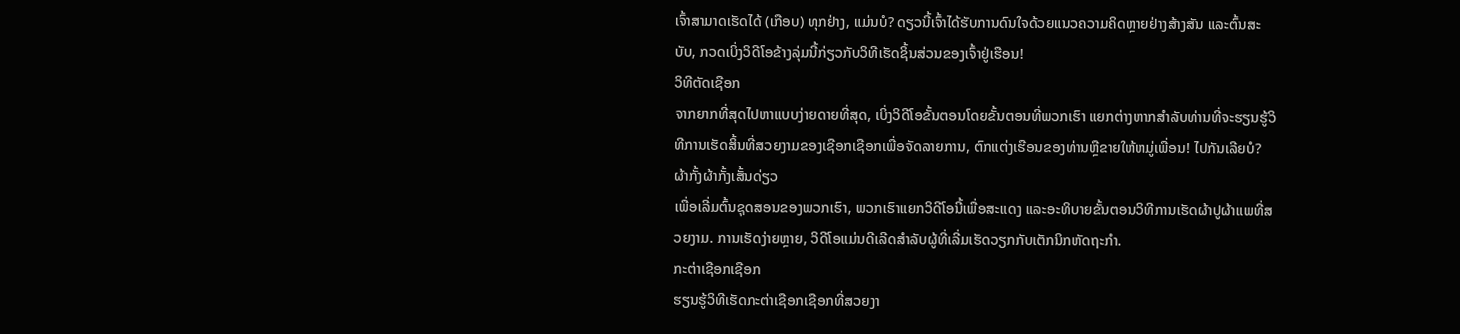ເຈົ້າສາມາດເຮັດໄດ້ (ເກືອບ) ທຸກຢ່າງ, ແມ່ນບໍ? ດຽວນີ້ເຈົ້າໄດ້ຮັບການດົນໃຈດ້ວຍແນວຄວາມຄິດຫຼາຍຢ່າງສ້າງສັນ ແລະຕົ້ນສະບັບ, ກວດເບິ່ງວິດີໂອຂ້າງລຸ່ມນີ້ກ່ຽວກັບວິທີເຮັດຊິ້ນສ່ວນຂອງເຈົ້າຢູ່ເຮືອນ!
ວິທີຕັດເຊືອກ
ຈາກຍາກທີ່ສຸດໄປຫາແບບງ່າຍດາຍທີ່ສຸດ, ເບິ່ງວິດີໂອຂັ້ນຕອນໂດຍຂັ້ນຕອນທີ່ພວກເຮົາ ແຍກຕ່າງຫາກສໍາລັບທ່ານທີ່ຈະຮຽນຮູ້ວິທີການເຮັດສິ້ນທີ່ສວຍງາມຂອງເຊືອກເຊືອກເພື່ອຈັດລາຍການ, ຕົກແຕ່ງເຮືອນຂອງທ່ານຫຼືຂາຍໃຫ້ຫມູ່ເພື່ອນ! ໄປກັນເລີຍບໍ?
ຜ້າກັ້ງຜ້າກັ້ງເສັ້ນດ່ຽວ
ເພື່ອເລີ່ມຕົ້ນຊຸດສອນຂອງພວກເຮົາ, ພວກເຮົາແຍກວິດີໂອນີ້ເພື່ອສະແດງ ແລະອະທິບາຍຂັ້ນຕອນວິທີການເຮັດຜ້າປູຜ້າແພທີ່ສວຍງາມ. ການເຮັດງ່າຍຫຼາຍ, ວິດີໂອແມ່ນດີເລີດສໍາລັບຜູ້ທີ່ເລີ່ມເຮັດວຽກກັບເຕັກນິກຫັດຖະກໍາ.
ກະຕ່າເຊືອກເຊືອກ
ຮຽນຮູ້ວິທີເຮັດກະຕ່າເຊືອກເຊືອກທີ່ສວຍງາ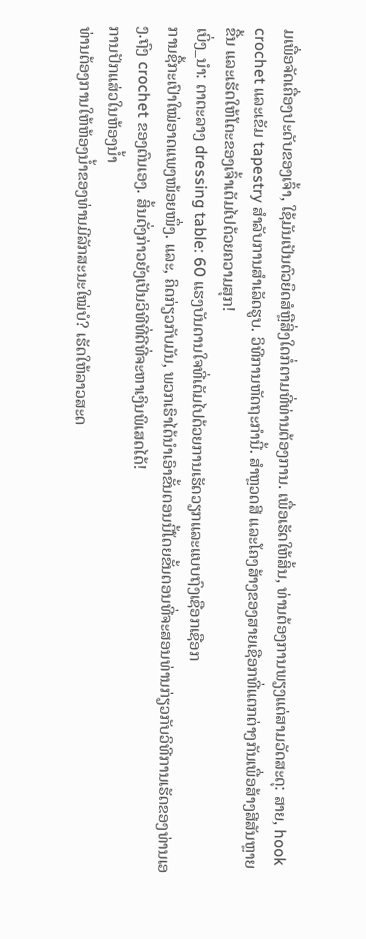ມເພື່ອຈັດເຄື່ອງປະດັບຂອງເຈົ້າ, ໃຊ້ມັນເປັນຕົວຍຶດສໍຫຼືສິ່ງໃດກໍ່ຕາມທີ່ທ່ານຕ້ອງການ. ເພື່ອເຮັດໃຫ້ສິ້ນ, ທ່ານຕ້ອງການພຽງແຕ່ສາມວັດສະດຸ: ສາຍ, hook crochet ແລະເຂັມ tapestry ສໍາລັບການສໍາເລັດຮູບ. ວິທີການຫັດຖະກໍານີ້. ສຳຫຼວດສີ ແລະໂຄງສ້າງຂອງສາຍເຊືອກທີ່ແຕກຕ່າງກັນເພື່ອສ້າງສີສັນຫຼາຍຂື້ນ ແລະເຮັດໃຫ້ໂຕະຂອງເຈົ້າເຕັມໄປດ້ວຍຄວາມສຸກ!
ເບິ່ງ_ນຳ: ຕາຕະລາງ dressing table: 60 ແຮງບັນດານໃຈທີ່ເຕັມໄປດ້ວຍການເຮັດວຽກແລະແບບຖົງເຊືອກເຊືອກ
ການຊື້ກະເປົາໃໝ່ອາດແພງໜ້ອຍໜຶ່ງ. ແລະ, ຄິດກ່ຽວກັບມັນ, ພວກເຮົາໄດ້ນໍາເອົາຂັ້ນຕອນນີ້ໂດຍຂັ້ນຕອນທີ່ຈະສອນທ່ານກ່ຽວກັບວິທີການເຮັດຂອງທ່ານເອງ.ຖົງ crochet ຂອງຕົນເອງ. ສິ້ນດັ່ງກ່າວຍັງເປັນວິທີທີ່ດີທີ່ຈະຫາເງິນພິເສດໄດ້!
ການປັກແສ່ວໃນຫ້ອງນ້ຳ
ທ່ານຕ້ອງການໃຫ້ຫ້ອງນ້ຳຂອງທ່ານມີລັກສະນະໃໝ່ບໍ? ເຮັດໃຫ້ລາວສະດ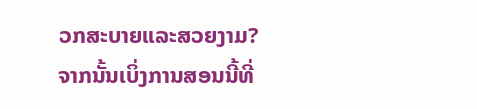ວກສະບາຍແລະສວຍງາມ? ຈາກນັ້ນເບິ່ງການສອນນີ້ທີ່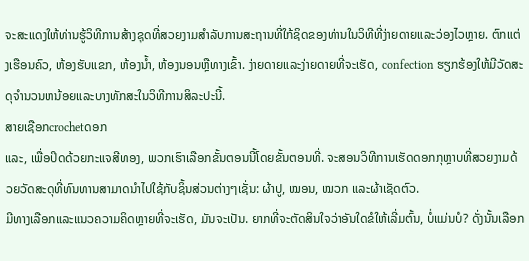ຈະສະແດງໃຫ້ທ່ານຮູ້ວິທີການສ້າງຊຸດທີ່ສວຍງາມສໍາລັບການສະຖານທີ່ໃກ້ຊິດຂອງທ່ານໃນວິທີທີ່ງ່າຍດາຍແລະວ່ອງໄວຫຼາຍ. ຕົກແຕ່ງເຮືອນຄົວ, ຫ້ອງຮັບແຂກ, ຫ້ອງນ້ຳ, ຫ້ອງນອນຫຼືທາງເຂົ້າ. ງ່າຍດາຍແລະງ່າຍດາຍທີ່ຈະເຮັດ, confection ຮຽກຮ້ອງໃຫ້ມີວັດສະດຸຈໍານວນຫນ້ອຍແລະບາງທັກສະໃນວິທີການສິລະປະນີ້.
ສາຍເຊືອກcrochetດອກ
ແລະ, ເພື່ອປິດດ້ວຍກະແຈສີທອງ, ພວກເຮົາເລືອກຂັ້ນຕອນນີ້ໂດຍຂັ້ນຕອນທີ່. ຈະສອນວິທີການເຮັດດອກກຸຫຼາບທີ່ສວຍງາມດ້ວຍວັດສະດຸທີ່ທົນທານສາມາດນໍາໄປໃຊ້ກັບຊິ້ນສ່ວນຕ່າງໆເຊັ່ນ: ຜ້າປູ, ໝອນ, ໝວກ ແລະຜ້າເຊັດຕົວ.
ມີທາງເລືອກແລະແນວຄວາມຄິດຫຼາຍທີ່ຈະເຮັດ, ມັນຈະເປັນ. ຍາກທີ່ຈະຕັດສິນໃຈວ່າອັນໃດຂໍໃຫ້ເລີ່ມຕົ້ນ, ບໍ່ແມ່ນບໍ? ດັ່ງນັ້ນເລືອກ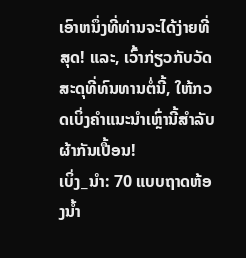ເອົາຫນຶ່ງທີ່ທ່ານຈະໄດ້ງ່າຍທີ່ສຸດ! ແລະ, ເວົ້າກ່ຽວກັບວັດສະດຸທີ່ທົນທານຕໍ່ນີ້, ໃຫ້ກວດເບິ່ງຄໍາແນະນໍາເຫຼົ່ານີ້ສໍາລັບຜ້າກັນເປື້ອນ!
ເບິ່ງ_ນຳ: 70 ແບບຖາດຫ້ອງນ້ຳ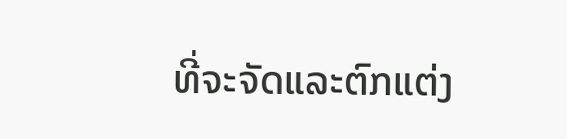ທີ່ຈະຈັດແລະຕົກແຕ່ງ